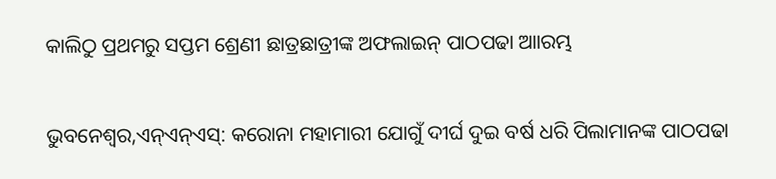କାଲିଠୁ ପ୍ରଥମରୁ ସପ୍ତମ ଶ୍ରେଣୀ ଛାତ୍ରଛାତ୍ରୀଙ୍କ ଅଫଲାଇନ୍‌ ପାଠପଢା ଆାରମ୍ଭ

ଭୁବନେଶ୍ୱର,ଏନ୍ଏନ୍ଏସ୍: କରୋନା ମହାମାରୀ ଯୋଗୁଁ ଦୀର୍ଘ ଦୁଇ ବର୍ଷ ଧରି ପିଲାମାନଙ୍କ ପାଠପଢା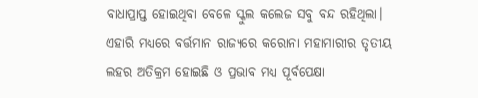ବାଧାପ୍ରାପ୍ତ ହୋଇଥିବା ବେଳେ ସ୍କୁଲ କଲେଜ ସବୁ ବନ୍ଦ ରହିଥିଲା। ଏହାରି ମଧ୍ୟରେ ବର୍ତ୍ତମାନ ରାଜ୍ୟରେ କରୋନା ମହାମାରୀର ତୃତୀୟ ଲହର ଅତିକ୍ରମ ହୋଇଛି ଓ ପ୍ରଭାବ ମଧ୍ୟ ପୂର୍ବପେକ୍ଷା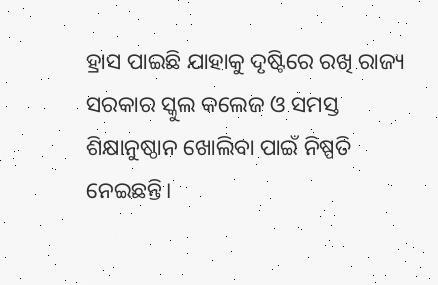ହ୍ରାସ ପାଇଛି ଯାହାକୁ ଦୃଷ୍ଟିରେ ରଖି ରାଜ୍ୟ ସରକାର ସ୍କୁଲ କଲେଜ ଓ ସମସ୍ତ ଶିକ୍ଷାନୁଷ୍ଠାନ ଖୋଲିବା ପାଇଁ ନିଷ୍ପତି ନେଇଛନ୍ତି।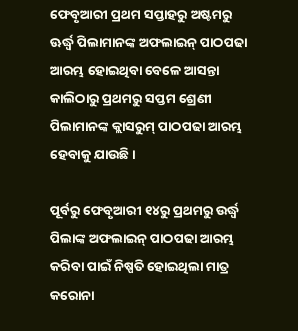ଫେବୃଆରୀ ପ୍ରଥମ ସପ୍ତାହରୁ ଅଷ୍ଟମରୁ ଊର୍ଦ୍ଧ୍ୱ ପିଲାମାନଙ୍କ ଅଫଲାଇନ୍ ପାଠପଢା ଆରମ୍ଭ ହୋଇଥିବା ବେଳେ ଆସନ୍ତା କାଲିଠାରୁ ପ୍ରଥମରୁ ସପ୍ତମ ଶ୍ରେଣୀ ପିଲାମାନଙ୍କ କ୍ଲାସରୁମ୍ ପାଠପଢା ଆରମ୍ଭ ହେବାକୁ ଯାଉଛି।

ପୂର୍ବରୁ ଫେବୃଆରୀ ୧୪ରୁ ପ୍ରଥମରୁ ଉର୍ଦ୍ଧ୍ୱ ପିଲାଙ୍କ ଅଫଲାଇନ୍ ପାଠପଢା ଆରମ୍ଭ କରିବା ପାଇଁ ନିଷ୍ପତି ହୋଇଥିଲା ମାତ୍ର କରୋନା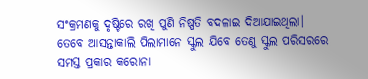ସଂକ୍ରମଣକୁ ଦୃଷ୍ଟିରେ ରଖି ପୁଣି ନିଷ୍ପତି ବଦଳାଇ ଦିଆଯାଇଥିଲା। ତେବେ ଆସନ୍ତାକାଲି ପିଲାମାନେ ସ୍କୁଲ ଯିବେ ତେଣୁ ସ୍କୁଲ ପରିସରରେ ସମସ୍ତ ପ୍ରକାର କରୋନା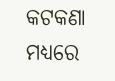କଟକଣା ମଧ୍ୟରେ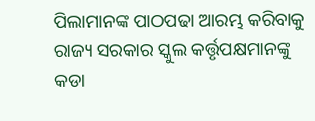ପିଲାମାନଙ୍କ ପାଠପଢା ଆରମ୍ଭ କରିବାକୁ ରାଜ୍ୟ ସରକାର ସ୍କୁଲ କର୍ତ୍ତୃପକ୍ଷମାନଙ୍କୁ କଡା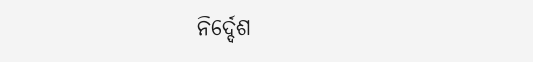ନିର୍ଦ୍ଦେଶ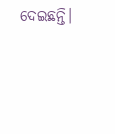ଦେଇଛନ୍ତି।